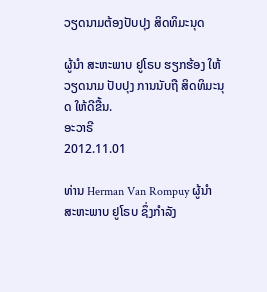ວຽດນາມຕ້ອງປັບປຸງ ສິດທິມະນຸດ

ຜູ້ນຳ ສະຫະພາບ ຢູໂຣບ ຮຽກຮ້ອງ ໃຫ້ວຽດນາມ ປັບປຸງ ການນັບຖື ສິດທິມະນຸດ ໃຫ້ດີຂື້ນ.
ອະວາຣີ
2012.11.01

ທ່ານ Herman Van Rompuy ຜູ້ນຳ ສະຫະພາບ ຢູໂຣບ ຊຶ່ງກຳລັງ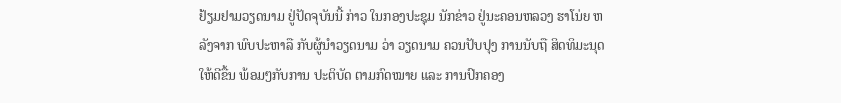ຢ້ຽມຢາມວຽດນາມ ຢູ່ປັດຈຸບັນນີ້ ກ່າວ ໃນກອງປະຊຸມ ນັກຂ່າວ ຢູ່ນະຄອນຫລວງ ຮາໂນ່ຍ ຫລັງຈາກ ພົບປະຫາລື ກັບຜູ້ນຳວຽດນາມ ວ່າ ວຽດນາມ ຄວນປັບປຸງ ການນັບຖື ສິດທິມະນຸດ ໃຫ້ດີຂື້ນ ພ້ອມໆກັບການ ປະຕິບັດ ຕາມກົດໝາຍ ແລະ ການປົກຄອງ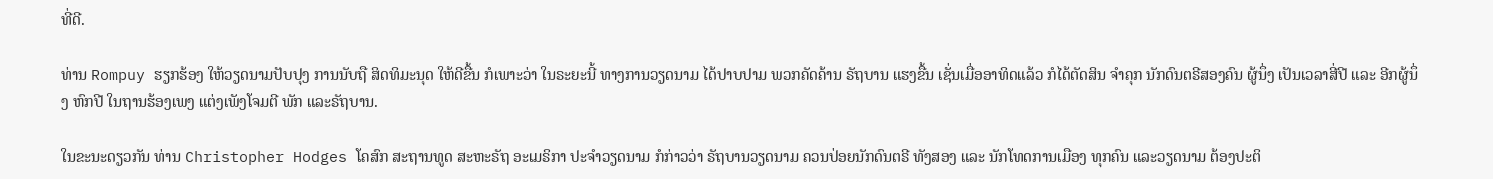ທີ່ດີ.

ທ່ານ Rompuy ຮຽກຮ້ອງ ໃຫ້ວຽດນາມປັບປຸງ ການນັບຖື ສິດທິມະນຸດ ໃຫ້ດີຂື້ນ ກໍເພາະວ່າ ໃນຣະຍະນີ້ ທາງການວຽດນາມ ໄດ້ປາບປາມ ພວກຄັດຄ້ານ ຣັຖບານ ແຮງຂື້ນ ເຊັ່ນເມື່ອອາທິດແລ້ວ ກໍໄດ້ຕັດສິນ ຈຳຄຸກ ນັກດົນຕຣີສອງຄົນ ຜູ້ນຶ່ງ ເປັນເວລາສີ່ປີ ແລະ ອີກຜູ້ນຶ່ງ ຫົກປີ ໃນຖານຮ້ອງເພງ ແຕ່ງເພັງໂຈມຕີ ພັກ ແລະຣັຖບານ.

ໃນຂະນະດຽວກັນ ທ່ານ Christopher Hodges ໂຄສົກ ສະຖານທູດ ສະຫະຣັຖ ອະເມຣິກາ ປະຈຳວຽດນາມ ກໍກ່າວວ່າ ຣັຖບານວຽດນາມ ຄວນປ່ອຍນັກດົນຕຣີ ທັງສອງ ແລະ ນັກໂທດການເມືອງ ທຸກຄົນ ແລະວຽດນາມ ຕ້ອງປະຕິ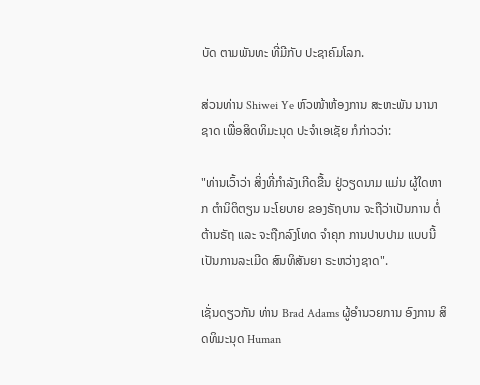ບັດ ຕາມພັນທະ ທີ່ມີກັບ ປະຊາຄົມໂລກ.

ສ່ວນທ່ານ Shiwei Ye ຫົວໜ້າຫ້ອງການ ສະຫະພັນ ນານາຊາດ ເພື່ອສິດທິມະນຸດ ປະຈຳເອເຊັຍ ກໍກ່າວວ່າ:

"ທ່ານເວົ້າວ່າ ສິ່ງທີ່ກຳລັງເກີດຂື້ນ ຢູ່ວຽດນາມ ແມ່ນ ຜູ້ໃດຫາກ ຕຳນິຕິຕຽນ ນະໂຍບາຍ ຂອງຣັຖບານ ຈະຖືວ່າເປັນການ ຕໍ່ຕ້ານຣັຖ ແລະ ຈະຖືກລົງໂທດ ຈຳຄຸກ ການປາບປາມ ແບບນີ້ ເປັນການລະເມີດ ສົນທິສັນຍາ ຣະຫວ່າງຊາດ".

ເຊັ່ນດຽວກັນ ທ່ານ Brad Adams ຜູ້ອຳນວຍການ ອົງການ ສິດທິມະນຸດ Human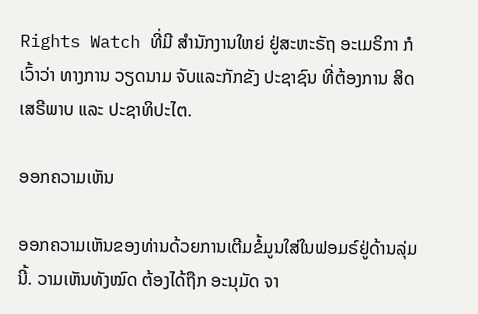Rights Watch ທີ່ມີ ສຳນັກງານໃຫຍ່ ຢູ່ສະຫະຣັຖ ອະເມຣິກາ ກໍເວົ້າວ່າ ທາງການ ວຽດນາມ ຈັບແລະກັກຂັງ ປະຊາຊົນ ທີ່ຕ້ອງການ ສິດເສຣີພາບ ແລະ ປະຊາທິປະໄຕ.

ອອກຄວາມເຫັນ

ອອກຄວາມເຫັນຂອງທ່ານດ້ວຍການເຕີມຂໍ້ມູນໃສ່ໃນຟອມຣ໌ຢູ່ດ້ານລຸ່ມນີ້. ວາມເຫັນທັງໝົດ ຕ້ອງໄດ້ຖືກ ອະນຸມັດ ຈາ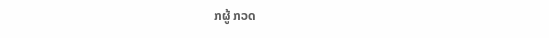ກຜູ້ ກວດ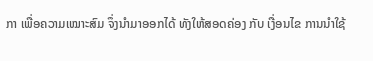ກາ ເພື່ອຄວາມເໝາະສົມ ຈຶ່ງນໍາມາອອກໄດ້ ທັງໃຫ້ສອດຄ່ອງ ກັບ ເງື່ອນໄຂ ການນຳໃຊ້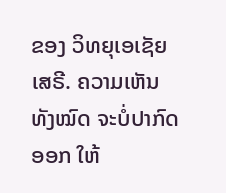ຂອງ ວິທຍຸເອເຊັຍເສຣີ. ຄວາມເຫັນທັງໝົດ ຈະບໍ່ປາກົດອອກ ໃຫ້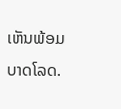ເຫັນພ້ອມບາດໂລດ.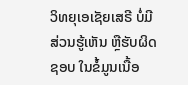ວິທຍຸເອເຊັຍເສຣີ ບໍ່ມີສ່ວນຮູ້ເຫັນ ຫຼືຮັບຜິດຊອບ ໃນຂໍ້ມູນເນື້ອ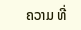ຄວາມ ທີ່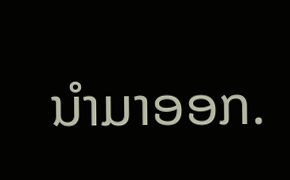ນໍາມາອອກ.